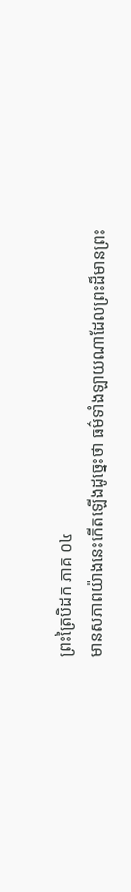ព្រះត្រៃបិដក ភាគ ០៤
មានសភាពយ៉ាងនេះកើតឡើងដូច្នេះថា ធម៌ទាំងឡាយណាដែលព្រះដ៏មានព្រះ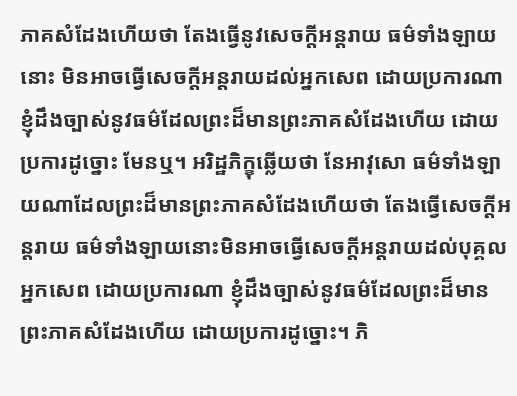ភាគសំដែងហើយថា តែងធ្វើនូវសេចក្តីអន្តរាយ ធម៌ទាំងឡាយនោះ មិនអាចធ្វើសេចក្តីអន្តរាយដល់អ្នកសេព ដោយប្រការណា ខ្ញុំដឹងច្បាស់នូវធម៌ដែលព្រះដ៏មានព្រះភាគសំដែងហើយ ដោយប្រការដូច្នោះ មែនឬ។ អរិដ្ឋភិក្ខុឆ្លើយថា នែអាវុសោ ធម៌ទាំងឡាយណាដែលព្រះដ៏មានព្រះភាគសំដែងហើយថា តែងធ្វើសេចក្តីអន្តរាយ ធម៌ទាំងឡាយនោះមិនអាចធ្វើសេចក្តីអន្តរាយដល់បុគ្គលអ្នកសេព ដោយប្រការណា ខ្ញុំដឹងច្បាស់នូវធម៌ដែលព្រះដ៏មានព្រះភាគសំដែងហើយ ដោយប្រការដូច្នោះ។ ភិ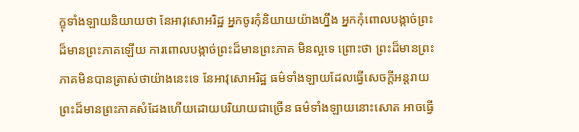ក្ខុទាំងឡាយនិយាយថា នែអាវុសោអរិដ្ឋ អ្នកចូរកុំនិយាយយ៉ាងហ្នឹង អ្នកកុំពោលបង្កាច់ព្រះដ៏មានព្រះភាគឡើយ ការពោលបង្កាច់ព្រះដ៏មានព្រះភាគ មិនល្អទេ ព្រោះថា ព្រះដ៏មានព្រះភាគមិនបានត្រាស់ថាយ៉ាងនេះទេ នែអាវុសោអរិដ្ឋ ធម៌ទាំងឡាយដែលធ្វើសេចក្តីអន្តរាយ ព្រះដ៏មានព្រះភាគសំដែងហើយដោយបរិយាយជាច្រើន ធម៌ទាំងឡាយនោះសោត អាចធ្វើ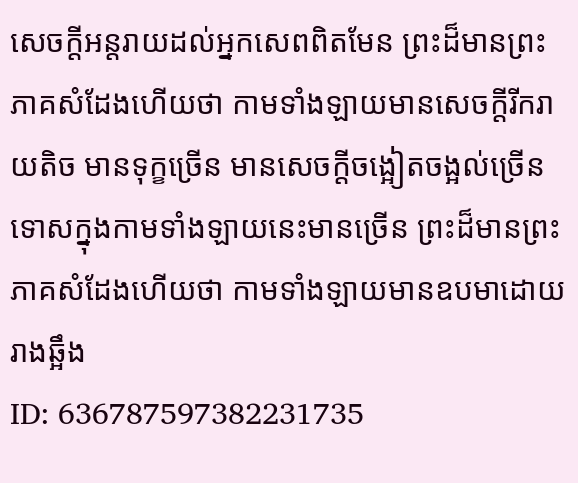សេចក្តីអន្តរាយដល់អ្នកសេពពិតមែន ព្រះដ៏មានព្រះភាគសំដែងហើយថា កាមទាំងឡាយមានសេចក្តីរីករាយតិច មានទុក្ខច្រើន មានសេចក្តីចង្អៀតចង្អល់ច្រើន ទោសក្នុងកាមទាំងឡាយនេះមានច្រើន ព្រះដ៏មានព្រះភាគសំដែងហើយថា កាមទាំងឡាយមានឧបមាដោយរាងឆ្អឹង
ID: 636787597382231735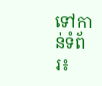ទៅកាន់ទំព័រ៖